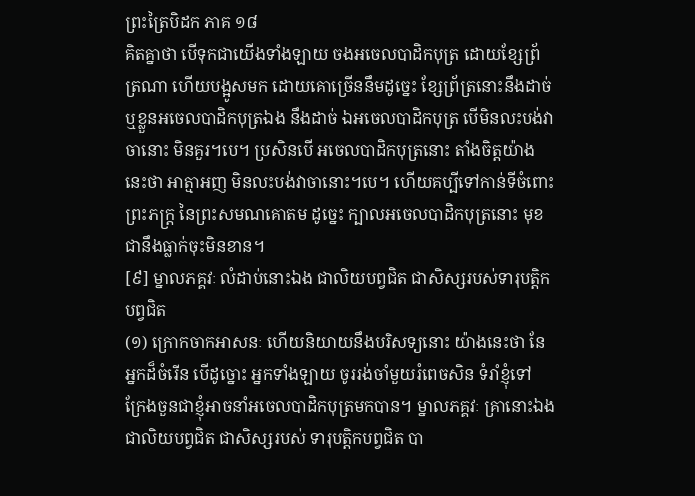ព្រះត្រៃបិដក ភាគ ១៨
គិតគ្នាថា បើទុកជាយើងទាំងឡាយ ចងអចេលបាដិកបុត្រ ដោយខ្សែព្រ័ត្រណា ហើយបង្អូសមក ដោយគោច្រើននឹមដូច្នេះ ខ្សែព្រ័ត្រនោះនឹងដាច់ ឬខ្លួនអចេលបាដិកបុត្រឯង នឹងដាច់ ឯអចេលបាដិកបុត្រ បើមិនលះបង់វាចានោះ មិនគួរ។បេ។ ប្រសិនបើ អចេលបាដិកបុត្រនោះ តាំងចិត្តយ៉ាងនេះថា អាត្មាអញ មិនលះបង់វាចានោះ។បេ។ ហើយគប្បីទៅកាន់ទីចំពោះព្រះភក្ត្រ នៃព្រះសមណគោតម ដូច្នេះ ក្បាលអចេលបាដិកបុត្រនោះ មុខជានឹងធ្លាក់ចុះមិនខាន។
[៩] ម្នាលភគ្គវៈ លំដាប់នោះឯង ជាលិយបព្វជិត ជាសិស្សរបស់ទារុបត្តិកបព្វជិត
(១) ក្រោកចាកអាសនៈ ហើយនិយាយនឹងបរិសទ្យនោះ យ៉ាងនេះថា នែអ្នកដ៏ចំរើន បើដូច្នោះ អ្នកទាំងឡាយ ចូររង់ចាំមួយរំពេចសិន ទំរាំខ្ញុំទៅ ក្រែងចួនជាខ្ញុំអាចនាំអចេលបាដិកបុត្រមកបាន។ ម្នាលភគ្គវៈ គ្រានោះឯង ជាលិយបព្វជិត ជាសិស្សរបស់ ទារុបត្តិកបព្វជិត បា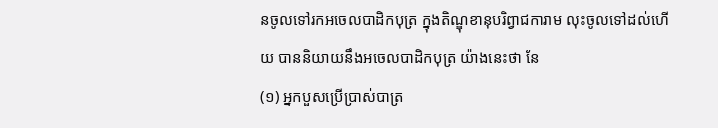នចូលទៅរកអចេលបាដិកបុត្រ ក្នុងតិណ្ឌុខានុបរិព្វាជការាម លុះចូលទៅដល់ហើយ បាននិយាយនឹងអចេលបាដិកបុត្រ យ៉ាងនេះថា នែ
(១) អ្នកបួសប្រើប្រាស់បាត្រ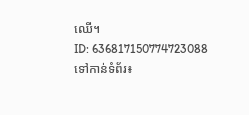ឈើ។
ID: 636817150774723088
ទៅកាន់ទំព័រ៖